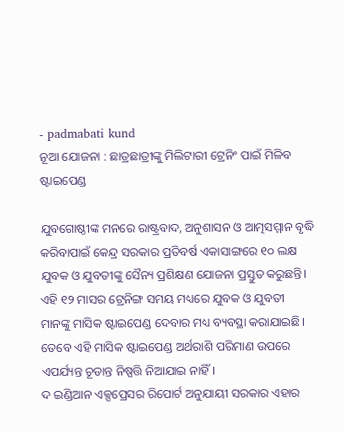- padmabati kund
ନୂଆ ଯୋଜନା : ଛାତ୍ରଛାତ୍ରୀଙ୍କୁ ମିଲିଟାରୀ ଟ୍ରେନିଂ ପାଇଁ ମିଳିବ ଷ୍ଟାଇପେଣ୍ଡ

ଯୁବଗୋଷ୍ଠୀଙ୍କ ମନରେ ରାଷ୍ଟ୍ରବାଦ, ଅନୁଶାସନ ଓ ଆତ୍ମସମ୍ମାନ ବୃଦ୍ଧି କରିବାପାଇଁ କେନ୍ଦ୍ର ସରକାର ପ୍ରତିବର୍ଷ ଏକାସାଙ୍ଗରେ ୧୦ ଲକ୍ଷ ଯୁବକ ଓ ଯୁବତୀଙ୍କୁ ସୈନ୍ୟ ପ୍ରଶିକ୍ଷଣ ଯୋଜନା ପ୍ରସ୍ତୁତ କରୁଛନ୍ତି। ଏହି ୧୨ ମାସର ଟ୍ରେନିଙ୍ଗ ସମୟ ମଧ୍ୟରେ ଯୁବକ ଓ ଯୁବତୀ ମାନଙ୍କୁ ମାସିକ ଷ୍ଟାଇପେଣ୍ଡ ଦେବାର ମଧ୍ୟ ବ୍ୟବସ୍ଥା କରାଯାଇଛି।
ତେବେ ଏହି ମାସିକ ଷ୍ଟାଇପେଣ୍ଡ ଅର୍ଥରାଶି ପରିମାଣ ଉପରେ ଏପର୍ଯ୍ୟନ୍ତ ଚୂଡାନ୍ତ ନିଷ୍ପତ୍ତି ନିଆଯାଇ ନାହିଁ।
ଦ ଇଣ୍ଡିଆନ ଏକ୍ସପ୍ରେସର ରିପୋର୍ଟ ଅନୁଯାୟୀ ସରକାର ଏହାର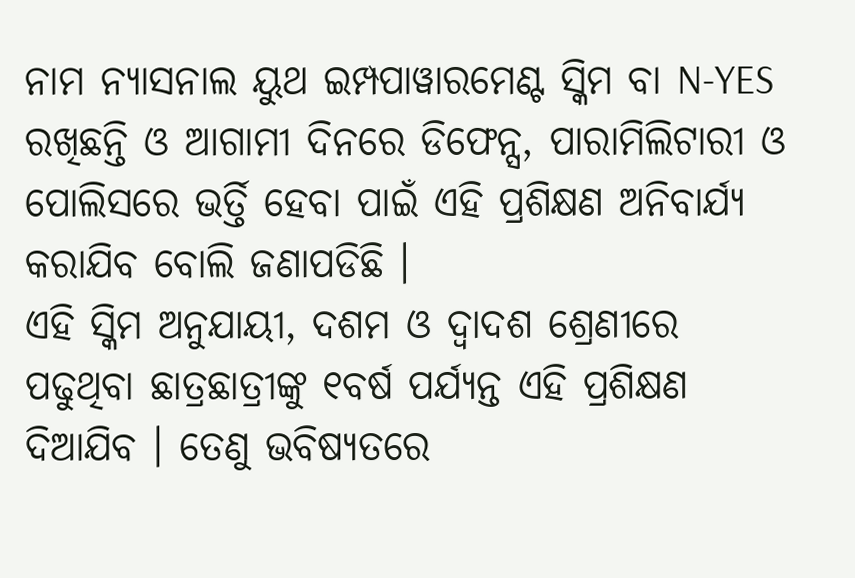ନାମ ନ୍ୟାସନାଲ ୟୁଥ ଇମ୍ପପାୱାରମେଣ୍ଟ ସ୍କିମ ବା N-YES ରଖିଛନ୍ତି ଓ ଆଗାମୀ ଦିନରେ ଡିଫେନ୍ସ, ପାରାମିଲିଟାରୀ ଓ ପୋଲିସରେ ଭର୍ତ୍ତି ହେବା ପାଇଁ ଏହି ପ୍ରଶିକ୍ଷଣ ଅନିବାର୍ଯ୍ୟ କରାଯିବ ବୋଲି ଜଣାପଡିଛି ।
ଏହି ସ୍କିମ ଅନୁଯାୟୀ, ଦଶମ ଓ ଦ୍ୱାଦଶ ଶ୍ରେଣୀରେ ପଢୁଥିବା ଛାତ୍ରଛାତ୍ରୀଙ୍କୁ ୧ବର୍ଷ ପର୍ଯ୍ୟନ୍ତ ଏହି ପ୍ରଶିକ୍ଷଣ ଦିଆଯିବ । ତେଣୁ ଭବିଷ୍ୟତରେ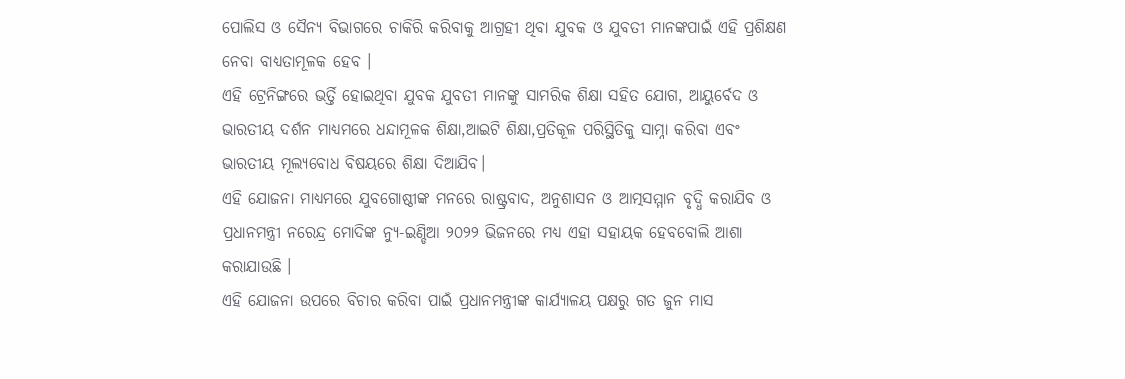ପୋଲିସ ଓ ସୈନ୍ୟ ବିଭାଗରେ ଚାକିରି କରିବାକୁ ଆଗ୍ରହୀ ଥିବା ଯୁବକ ଓ ଯୁବତୀ ମାନଙ୍କପାଇଁ ଏହି ପ୍ରଶିକ୍ଷଣ ନେବା ବାଧ୍ୟତାମୂଳକ ହେବ ।
ଏହି ଟ୍ରେନିଙ୍ଗରେ ଭର୍ତ୍ତି ହୋଇଥିବା ଯୁବକ ଯୁବତୀ ମାନଙ୍କୁ ସାମରିକ ଶିକ୍ଷା ସହିତ ଯୋଗ, ଆୟୁର୍ବେଦ ଓ ଭାରତୀୟ ଦର୍ଶନ ମାଧ୍ୟମରେ ଧନ୍ଦାମୂଳକ ଶିକ୍ଷା,ଆଇଟି ଶିକ୍ଷା,ପ୍ରତିକୂଳ ପରିସ୍ଥିତିକୁ ସାମ୍ନା କରିବା ଏବଂ ଭାରତୀୟ ମୂଲ୍ୟବୋଧ ବିଷୟରେ ଶିକ୍ଷା ଦିଆଯିବ।
ଏହି ଯୋଜନା ମାଧ୍ୟମରେ ଯୁବଗୋଷ୍ଠୀଙ୍କ ମନରେ ରାଷ୍ଟ୍ରବାଦ, ଅନୁଶାସନ ଓ ଆତ୍ମସମ୍ମାନ ବୃଦ୍ଧି କରାଯିବ ଓ ପ୍ରଧାନମନ୍ତ୍ରୀ ନରେନ୍ଦ୍ର ମୋଦିଙ୍କ ନ୍ୟୁ-ଇଣ୍ଡିଆ ୨୦୨୨ ଭିଜନରେ ମଧ୍ୟ ଏହା ସହାୟକ ହେବବୋଲି ଆଶା କରାଯାଉଛି ।
ଏହି ଯୋଜନା ଉପରେ ବିଚାର କରିବା ପାଇଁ ପ୍ରଧାନମନ୍ତ୍ରୀଙ୍କ କାର୍ଯ୍ୟାଳୟ ପକ୍ଷରୁ ଗତ ଜୁନ ମାସ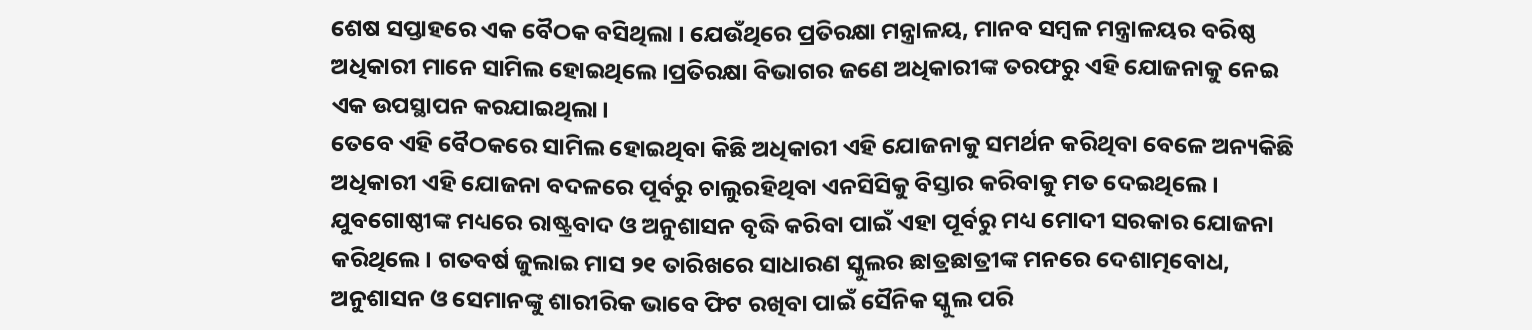ଶେଷ ସପ୍ତାହରେ ଏକ ବୈଠକ ବସିଥିଲା । ଯେଉଁଥିରେ ପ୍ରତିରକ୍ଷା ମନ୍ତ୍ରାଳୟ, ମାନବ ସମ୍ବଳ ମନ୍ତ୍ରାଳୟର ବରିଷ୍ଠ ଅଧିକାରୀ ମାନେ ସାମିଲ ହୋଇଥିଲେ ।ପ୍ରତିରକ୍ଷା ବିଭାଗର ଜଣେ ଅଧିକାରୀଙ୍କ ତରଫରୁ ଏହି ଯୋଜନାକୁ ନେଇ ଏକ ଉପସ୍ଥାପନ କରଯାଇଥିଲା।
ତେବେ ଏହି ବୈଠକରେ ସାମିଲ ହୋଇଥିବା କିଛି ଅଧିକାରୀ ଏହି ଯୋଜନାକୁ ସମର୍ଥନ କରିଥିବା ବେଳେ ଅନ୍ୟକିଛି ଅଧିକାରୀ ଏହି ଯୋଜନା ବଦଳରେ ପୂର୍ବରୁ ଚାଲୁରହିଥିବା ଏନସିସିକୁ ବିସ୍ତାର କରିବାକୁ ମତ ଦେଇଥିଲେ ।
ଯୁବଗୋଷ୍ଠୀଙ୍କ ମଧ୍ୟରେ ରାଷ୍ଟ୍ରବାଦ ଓ ଅନୁଶାସନ ବୃଦ୍ଧି କରିବା ପାଇଁ ଏହା ପୂର୍ବରୁ ମଧ୍ୟ ମୋଦୀ ସରକାର ଯୋଜନା କରିଥିଲେ। ଗତବର୍ଷ ଜୁଲାଇ ମାସ ୨୧ ତାରିଖରେ ସାଧାରଣ ସ୍କୁଲର ଛାତ୍ରଛାତ୍ରୀଙ୍କ ମନରେ ଦେଶାତ୍ମବୋଧ, ଅନୁଶାସନ ଓ ସେମାନଙ୍କୁ ଶାରୀରିକ ଭାବେ ଫିଟ ରଖିବା ପାଇଁ ସୈନିକ ସ୍କୁଲ ପରି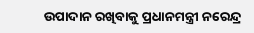ଉପାଦାନ ରଖିବାକୁ ପ୍ରଧାନମନ୍ତ୍ରୀ ନରେନ୍ଦ୍ର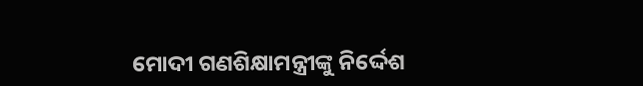ମୋଦୀ ଗଣଶିକ୍ଷାମନ୍ତ୍ରୀଙ୍କୁ ନିର୍ଦ୍ଦେଶ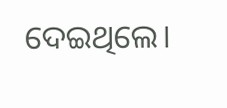ଦେଇଥିଲେ।